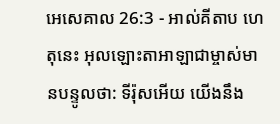អេសេគាល 26:3 - អាល់គីតាប ហេតុនេះ អុលឡោះតាអាឡាជាម្ចាស់មានបន្ទូលថា: ទីរ៉ុសអើយ យើងនឹង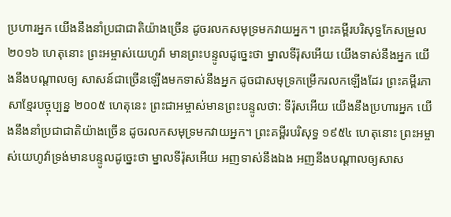ប្រហារអ្នក យើងនឹងនាំប្រជាជាតិយ៉ាងច្រើន ដូចរលកសមុទ្រមកវាយអ្នក។ ព្រះគម្ពីរបរិសុទ្ធកែសម្រួល ២០១៦ ហេតុនោះ ព្រះអម្ចាស់យេហូវ៉ា មានព្រះបន្ទូលដូច្នេះថា ម្នាលទីរ៉ុសអើយ យើងទាស់នឹងអ្នក យើងនឹងបណ្ដាលឲ្យ សាសន៍ជាច្រើនឡើងមកទាស់នឹងអ្នក ដូចជាសមុទ្រកម្រើករលកឡើងដែរ ព្រះគម្ពីរភាសាខ្មែរបច្ចុប្បន្ន ២០០៥ ហេតុនេះ ព្រះជាអម្ចាស់មានព្រះបន្ទូលថា: ទីរ៉ុសអើយ យើងនឹងប្រហារអ្នក យើងនឹងនាំប្រជាជាតិយ៉ាងច្រើន ដូចរលកសមុទ្រមកវាយអ្នក។ ព្រះគម្ពីរបរិសុទ្ធ ១៩៥៤ ហេតុនោះ ព្រះអម្ចាស់យេហូវ៉ាទ្រង់មានបន្ទូលដូច្នេះថា ម្នាលទីរ៉ុសអើយ អញទាស់នឹងឯង អញនឹងបណ្តាលឲ្យសាស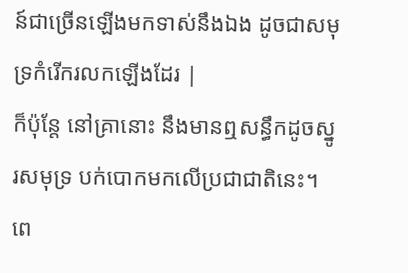ន៍ជាច្រើនឡើងមកទាស់នឹងឯង ដូចជាសមុទ្រកំរើករលកឡើងដែរ |
ក៏ប៉ុន្តែ នៅគ្រានោះ នឹងមានឮសន្ធឹកដូចស្នូរសមុទ្រ បក់បោកមកលើប្រជាជាតិនេះ។ ពេ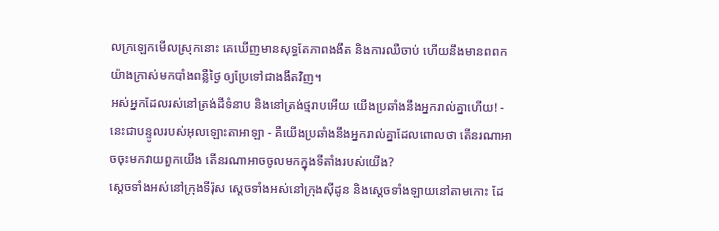លក្រឡេកមើលស្រុកនោះ គេឃើញមានសុទ្ធតែភាពងងឹត និងការឈឺចាប់ ហើយនឹងមានពពកយ៉ាងក្រាស់មកបាំងពន្លឺថ្ងៃ ឲ្យប្រែទៅជាងងឹតវិញ។
អស់អ្នកដែលរស់នៅត្រង់ដីទំនាប និងនៅត្រង់ថ្មរាបអើយ យើងប្រឆាំងនឹងអ្នករាល់គ្នាហើយ! - នេះជាបន្ទូលរបស់អុលឡោះតាអាឡា - គឺយើងប្រឆាំងនឹងអ្នករាល់គ្នាដែលពោលថា តើនរណាអាចចុះមកវាយពួកយើង តើនរណាអាចចូលមកក្នុងទីតាំងរបស់យើង?
ស្ដេចទាំងអស់នៅក្រុងទីរ៉ុស ស្ដេចទាំងអស់នៅក្រុងស៊ីដូន និងស្ដេចទាំងឡាយនៅតាមកោះ ដែ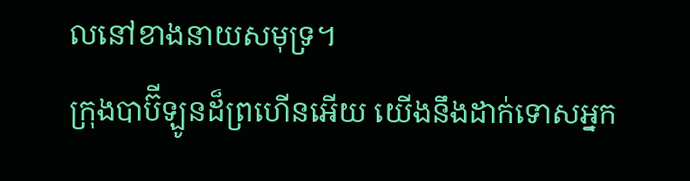លនៅខាងនាយសមុទ្រ។
ក្រុងបាប៊ីឡូនដ៏ព្រហើនអើយ យើងនឹងដាក់ទោសអ្នក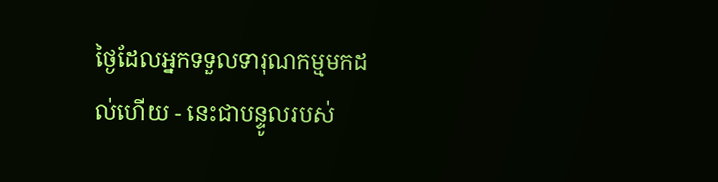ថ្ងៃដែលអ្នកទទួលទារុណកម្មមកដល់ហើយ - នេះជាបន្ទូលរបស់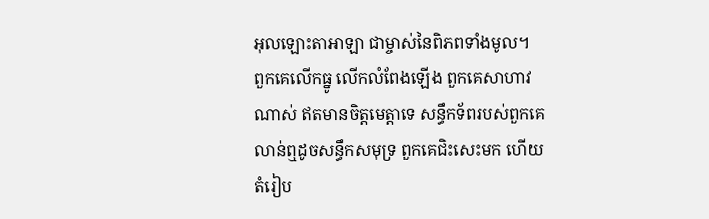អុលឡោះតាអាឡា ជាម្ចាស់នៃពិភពទាំងមូល។
ពួកគេលើកធ្នូ លើកលំពែងឡើង ពួកគេសាហាវណាស់ ឥតមានចិត្តមេត្តាទេ សន្ធឹកទ័ពរបស់ពួកគេលាន់ឮដូចសន្ធឹកសមុទ្រ ពួកគេជិះសេះមក ហើយតំរៀប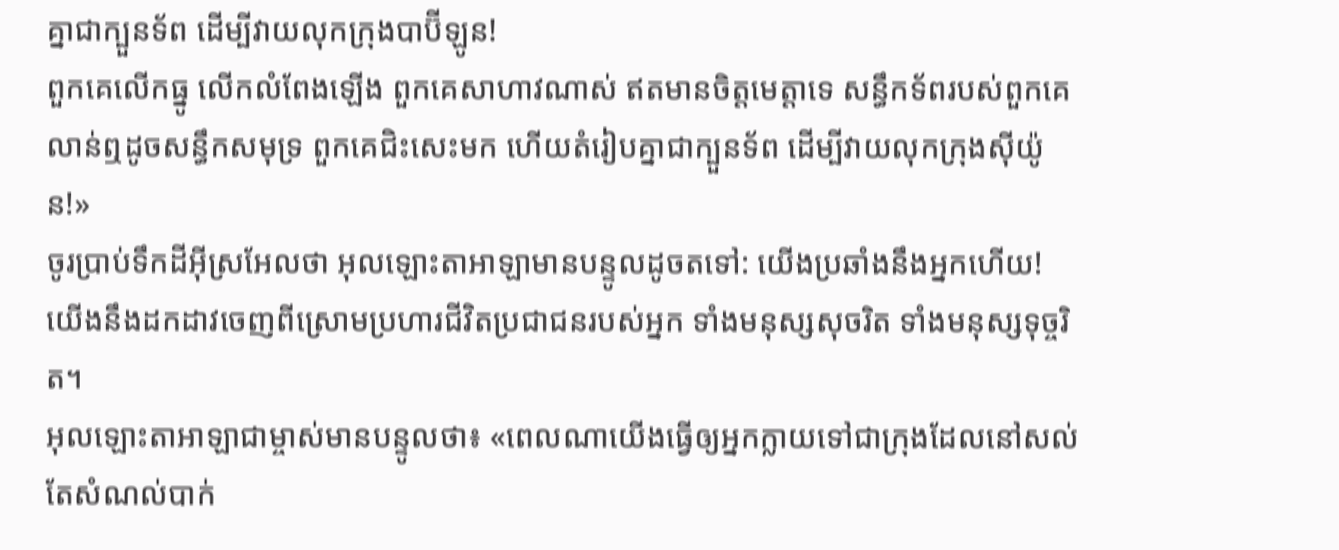គ្នាជាក្បួនទ័ព ដើម្បីវាយលុកក្រុងបាប៊ីឡូន!
ពួកគេលើកធ្នូ លើកលំពែងឡើង ពួកគេសាហាវណាស់ ឥតមានចិត្តមេត្តាទេ សន្ធឹកទ័ពរបស់ពួកគេលាន់ឮដូចសន្ធឹកសមុទ្រ ពួកគេជិះសេះមក ហើយតំរៀបគ្នាជាក្បួនទ័ព ដើម្បីវាយលុកក្រុងស៊ីយ៉ូន!»
ចូរប្រាប់ទឹកដីអ៊ីស្រអែលថា អុលឡោះតាអាឡាមានបន្ទូលដូចតទៅ: យើងប្រឆាំងនឹងអ្នកហើយ! យើងនឹងដកដាវចេញពីស្រោមប្រហារជីវិតប្រជាជនរបស់អ្នក ទាំងមនុស្សសុចរិត ទាំងមនុស្សទុច្ចរិត។
អុលឡោះតាអាឡាជាម្ចាស់មានបន្ទូលថា៖ «ពេលណាយើងធ្វើឲ្យអ្នកក្លាយទៅជាក្រុងដែលនៅសល់តែសំណល់បាក់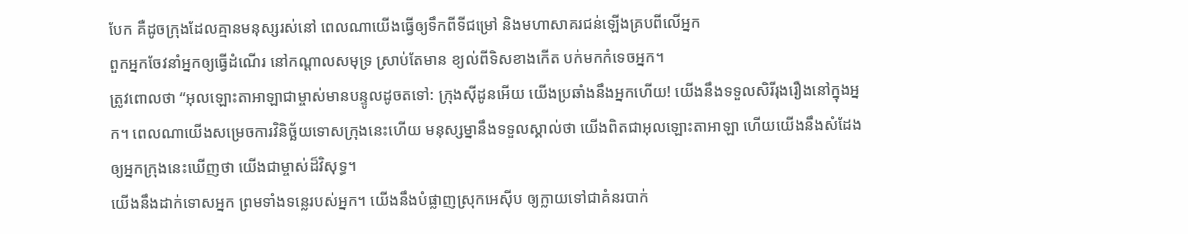បែក គឺដូចក្រុងដែលគ្មានមនុស្សរស់នៅ ពេលណាយើងធ្វើឲ្យទឹកពីទីជម្រៅ និងមហាសាគរជន់ឡើងគ្របពីលើអ្នក
ពួកអ្នកចែវនាំអ្នកឲ្យធ្វើដំណើរ នៅកណ្ដាលសមុទ្រ ស្រាប់តែមាន ខ្យល់ពីទិសខាងកើត បក់មកកំទេចអ្នក។
ត្រូវពោលថា “អុលឡោះតាអាឡាជាម្ចាស់មានបន្ទូលដូចតទៅ: ក្រុងស៊ីដូនអើយ យើងប្រឆាំងនឹងអ្នកហើយ! យើងនឹងទទួលសិរីរុងរឿងនៅក្នុងអ្នក។ ពេលណាយើងសម្រេចការវិនិច្ឆ័យទោសក្រុងនេះហើយ មនុស្សម្នានឹងទទួលស្គាល់ថា យើងពិតជាអុលឡោះតាអាឡា ហើយយើងនឹងសំដែងឲ្យអ្នកក្រុងនេះឃើញថា យើងជាម្ចាស់ដ៏វិសុទ្ធ។
យើងនឹងដាក់ទោសអ្នក ព្រមទាំងទន្លេរបស់អ្នក។ យើងនឹងបំផ្លាញស្រុកអេស៊ីប ឲ្យក្លាយទៅជាគំនរបាក់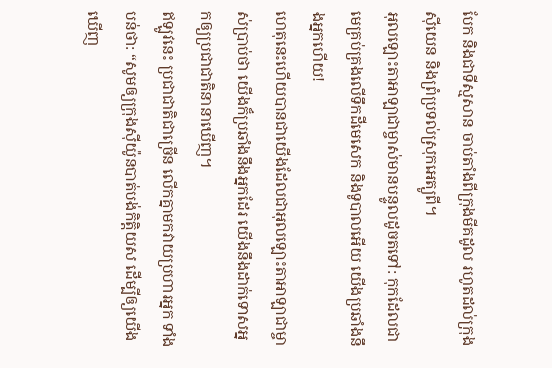បែក និងជាទីស្មសាន ចាប់តាំងពីក្រុងមីគដូល រហូតដល់ក្រុងស៊ីយេន និងព្រំប្រទល់ស្រុកអេត្យូពី។
អុលឡោះតាអាឡាជាម្ចាស់មានបន្ទូលដូចតទៅ: កុកដែលជាមេគ្រប់គ្រងលើទឹកដីមេសេក និងទូបាលអើយ យើងប្រឆាំងនឹងអ្នកហើយ!
ហេតុនេះហើយបានជាយើងដែលជាអុលឡោះតាអាឡាជាម្ចាស់ប្រាប់ថា យើងក៏ប្រឆាំងនឹងអ្នកដែរ យើងនឹងដាក់ទោសអ្នកឲ្យប្រជាជាតិនានាឃើញ។
ឥឡូវនេះ ប្រជាជាតិជាច្រើន លើកគ្នាមកវាយប្រហារអ្នក ទាំងបន់ថា: “សូមឲ្យក្រុងស៊ីយ៉ូនបាត់បង់កិត្តិយស ដើម្បីឲ្យយើងឃើញ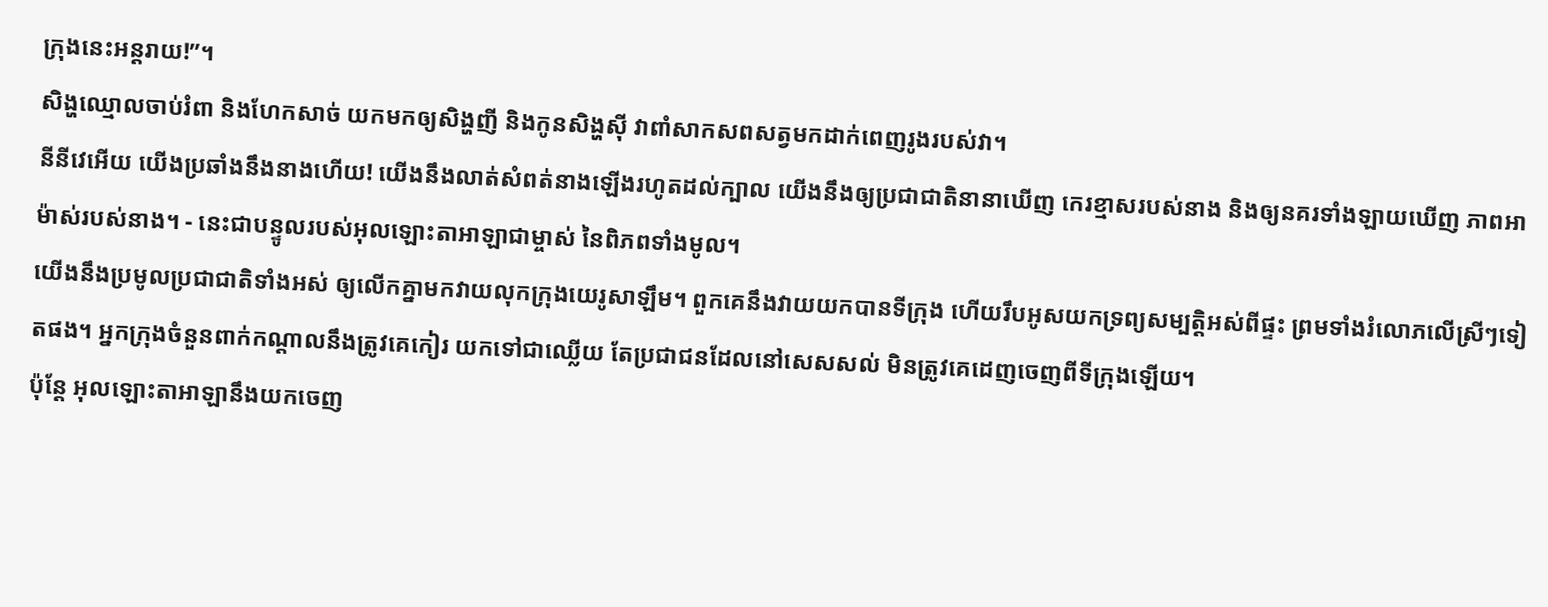ក្រុងនេះអន្តរាយ!”។
សិង្ហឈ្មោលចាប់រំពា និងហែកសាច់ យកមកឲ្យសិង្ហញី និងកូនសិង្ហស៊ី វាពាំសាកសពសត្វមកដាក់ពេញរូងរបស់វា។
នីនីវេអើយ យើងប្រឆាំងនឹងនាងហើយ! យើងនឹងលាត់សំពត់នាងឡើងរហូតដល់ក្បាល យើងនឹងឲ្យប្រជាជាតិនានាឃើញ កេរខ្មាសរបស់នាង និងឲ្យនគរទាំងឡាយឃើញ ភាពអាម៉ាស់របស់នាង។ - នេះជាបន្ទូលរបស់អុលឡោះតាអាឡាជាម្ចាស់ នៃពិភពទាំងមូល។
យើងនឹងប្រមូលប្រជាជាតិទាំងអស់ ឲ្យលើកគ្នាមកវាយលុកក្រុងយេរូសាឡឹម។ ពួកគេនឹងវាយយកបានទីក្រុង ហើយរឹបអូសយកទ្រព្យសម្បត្តិអស់ពីផ្ទះ ព្រមទាំងរំលោភលើស្រីៗទៀតផង។ អ្នកក្រុងចំនួនពាក់កណ្ដាលនឹងត្រូវគេកៀរ យកទៅជាឈ្លើយ តែប្រជាជនដែលនៅសេសសល់ មិនត្រូវគេដេញចេញពីទីក្រុងឡើយ។
ប៉ុន្តែ អុលឡោះតាអាឡានឹងយកចេញ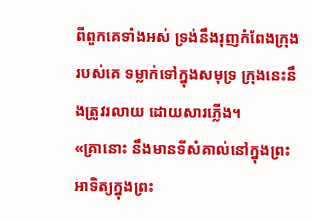ពីពួកគេទាំងអស់ ទ្រង់នឹងរុញកំពែងក្រុងរបស់គេ ទម្លាក់ទៅក្នុងសមុទ្រ ក្រុងនេះនឹងត្រូវរលាយ ដោយសារភ្លើង។
«គ្រានោះ នឹងមានទីសំគាល់នៅក្នុងព្រះអាទិត្យក្នុងព្រះ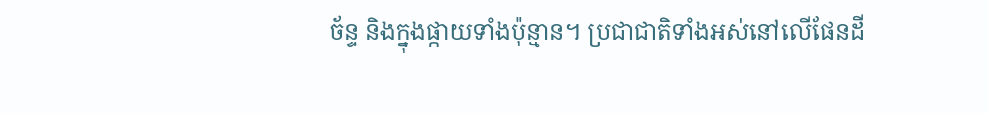ច័ន្ទ និងក្នុងផ្កាយទាំងប៉ុន្មាន។ ប្រជាជាតិទាំងអស់នៅលើផែនដី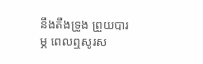នឹងតឹងទ្រូង ព្រួយបារម្ភ ពេលឮសូរស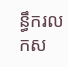ន្ធឹករលកស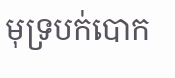មុទ្របក់បោក